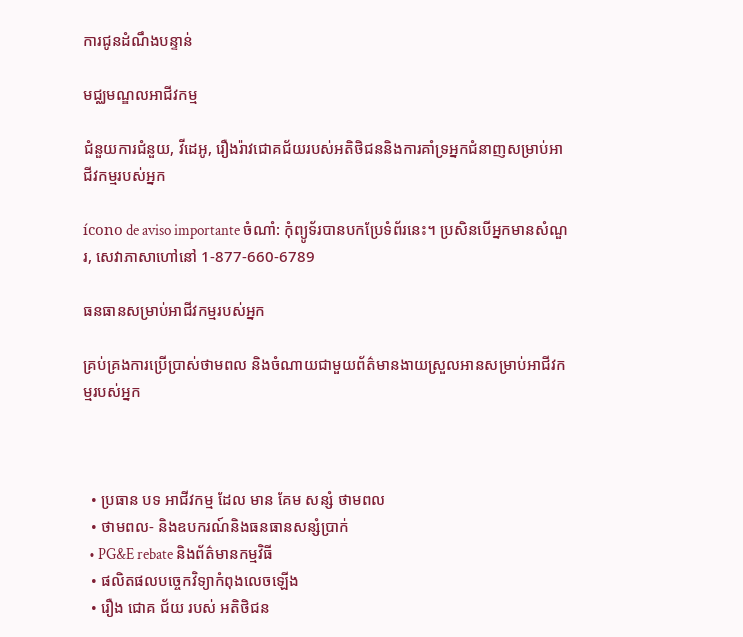ការជូនដំណឹងបន្ទាន់

មជ្ឈមណ្ឌលអាជីវកម្ម

ជំនួយការជំនួយ, វីដេអូ, រឿងរ៉ាវជោគជ័យរបស់អតិថិជននិងការគាំទ្រអ្នកជំនាញសម្រាប់អាជីវកម្មរបស់អ្នក

ícono de aviso importante ចំណាំ: កុំព្យូទ័របានបកប្រែទំព័រនេះ។ ប្រសិនបើអ្នកមានសំណួរ, សេវាភាសាហៅនៅ 1-877-660-6789

ធនធានសម្រាប់អាជីវកម្មរបស់អ្នក

គ្រប់គ្រងការប្រើប្រាស់ថាមពល និងចំណាយជាមួយព័ត៌មានងាយស្រួលអានសម្រាប់អាជីវកម្មរបស់អ្នក



  • ប្រធាន បទ អាជីវកម្ម ដែល មាន គែម សន្សំ ថាមពល
  • ថាមពល- និងឧបករណ៍និងធនធានសន្សំប្រាក់
  • PG&E rebate និងព័ត៌មានកម្មវិធី
  • ផលិតផលបច្ចេកវិទ្យាកំពុងលេចឡើង
  • រឿង ជោគ ជ័យ របស់ អតិថិជន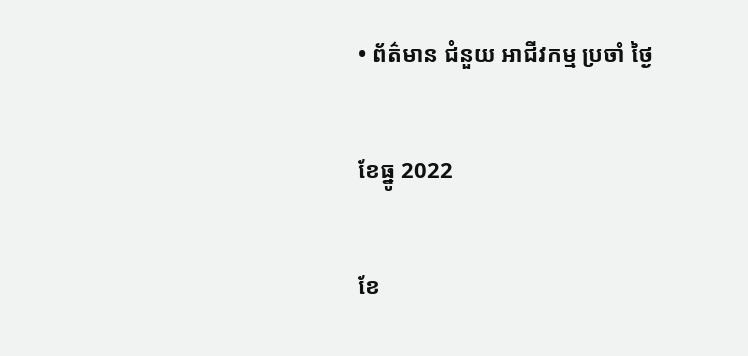• ព័ត៌មាន ជំនួយ អាជីវកម្ម ប្រចាំ ថ្ងៃ

ខែធ្នូ 2022

ខែ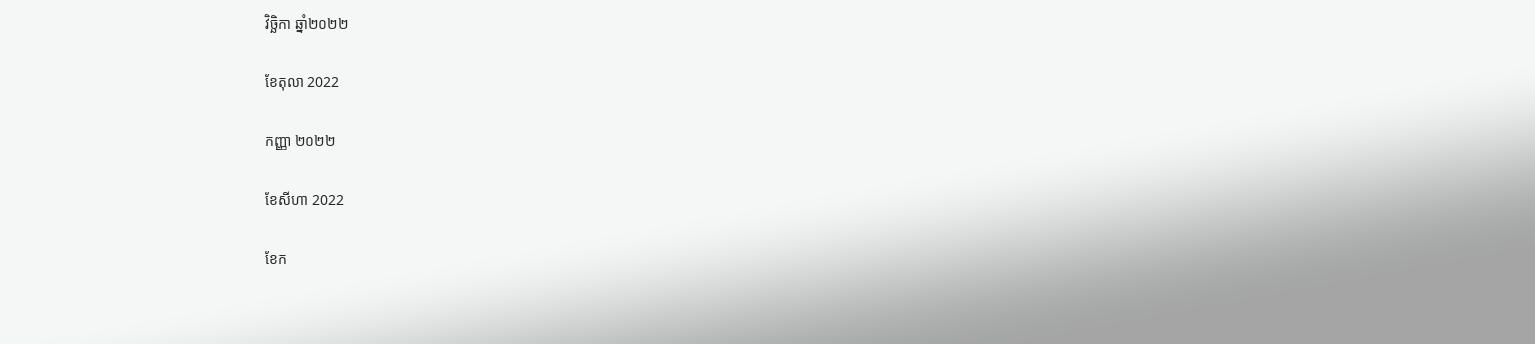វិច្ឆិកា ឆ្នាំ២០២២

ខែតុលា 2022

កញ្ញា ២០២២

ខែសីហា 2022

ខែក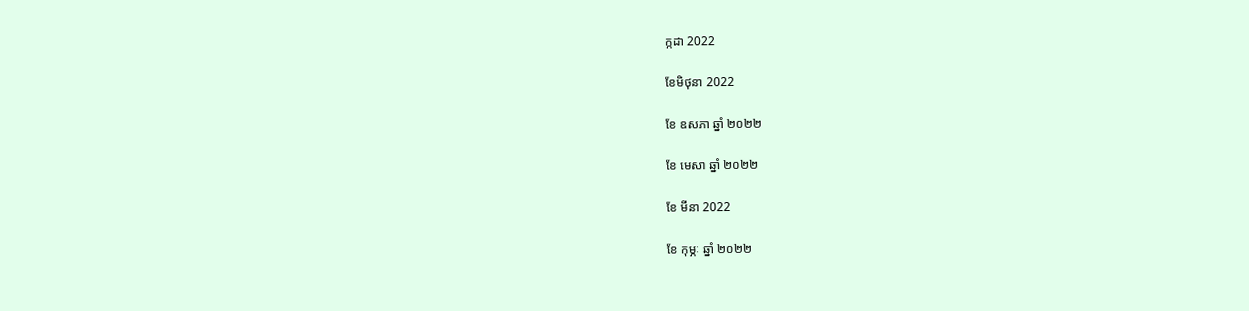ក្កដា 2022

ខែមិថុនា 2022

ខែ ឧសភា ឆ្នាំ ២០២២

ខែ មេសា ឆ្នាំ ២០២២

ខែ មីនា 2022

ខែ កុម្ភៈ ឆ្នាំ ២០២២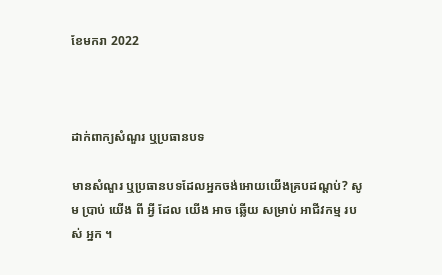ខែមករា 2022



ដាក់ពាក្យសំណួរ ឬប្រធានបទ

មានសំណួរ ឬប្រធានបទដែលអ្នកចង់អោយយើងគ្របដណ្ដប់? សូម ប្រាប់ យើង ពី អ្វី ដែល យើង អាច ឆ្លើយ សម្រាប់ អាជីវកម្ម របស់ អ្នក ។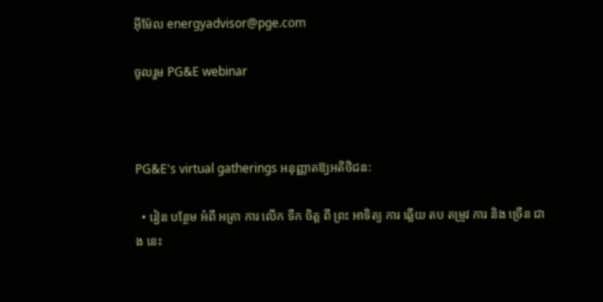អ៊ីម៉ែល energyadvisor@pge.com

ចូលរួម PG&E webinar



PG&E's virtual gatherings អនុញ្ញាតឱ្យអតិថិជន:

  • រៀន បន្ថែម អំពី អត្រា ការ លើក ទឹក ចិត្ត ពី ព្រះ អាទិត្យ ការ ឆ្លើយ តប តម្រូវ ការ និង ច្រើន ជាង នេះ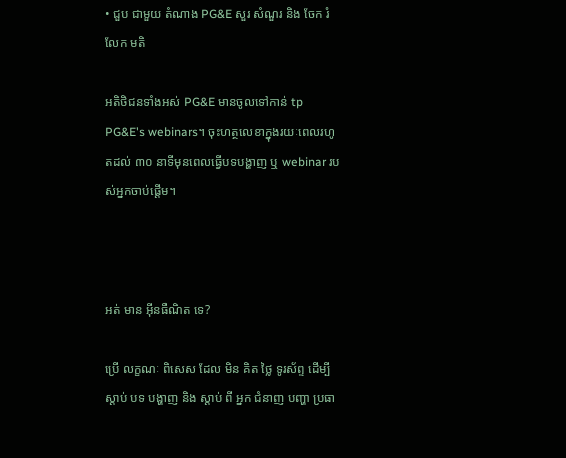• ជួប ជាមួយ តំណាង PG&E សួរ សំណួរ និង ចែក រំលែក មតិ

អតិថិជនទាំងអស់ PG&E មានចូលទៅកាន់ tp PG&E's webinars។ ចុះហត្ថលេខាក្នុងរយៈពេលរហូតដល់ ៣០ នាទីមុនពេលធ្វើបទបង្ហាញ ឬ webinar របស់អ្នកចាប់ផ្តើម។



អត់ មាន អ៊ីនធឺណិត ទេ?

ប្រើ លក្ខណៈ ពិសេស ដែល មិន គិត ថ្លៃ ទូរស័ព្ទ ដើម្បី ស្តាប់ បទ បង្ហាញ និង ស្តាប់ ពី អ្នក ជំនាញ បញ្ហា ប្រធា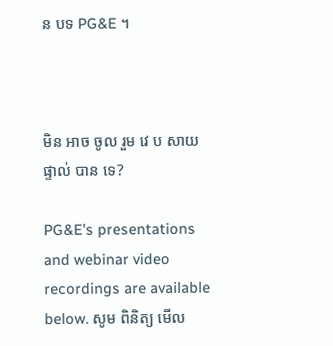ន បទ PG&E ។



មិន អាច ចូល រួម វេ ប សាយ ផ្ទាល់ បាន ទេ?

PG&E's presentations and webinar video recordings are available below. សូម ពិនិត្យ មើល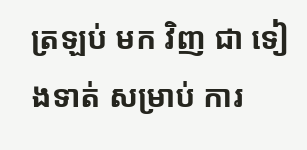ត្រឡប់ មក វិញ ជា ទៀងទាត់ សម្រាប់ ការ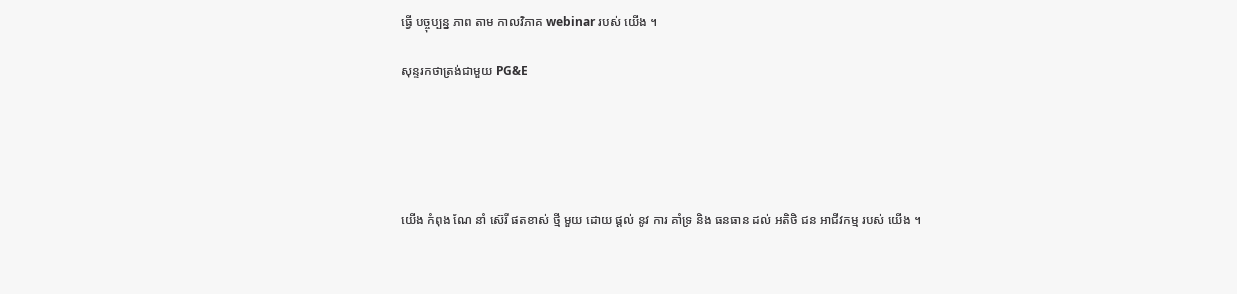ធ្វើ បច្ចុប្បន្ន ភាព តាម កាលវិភាគ webinar របស់ យើង ។

សុន្ទរកថាត្រង់ជាមួយ PG&E





យើង កំពុង ណែ នាំ ស៊េរី ផតខាស់ ថ្មី មួយ ដោយ ផ្តល់ នូវ ការ គាំទ្រ និង ធនធាន ដល់ អតិថិ ជន អាជីវកម្ម របស់ យើង ។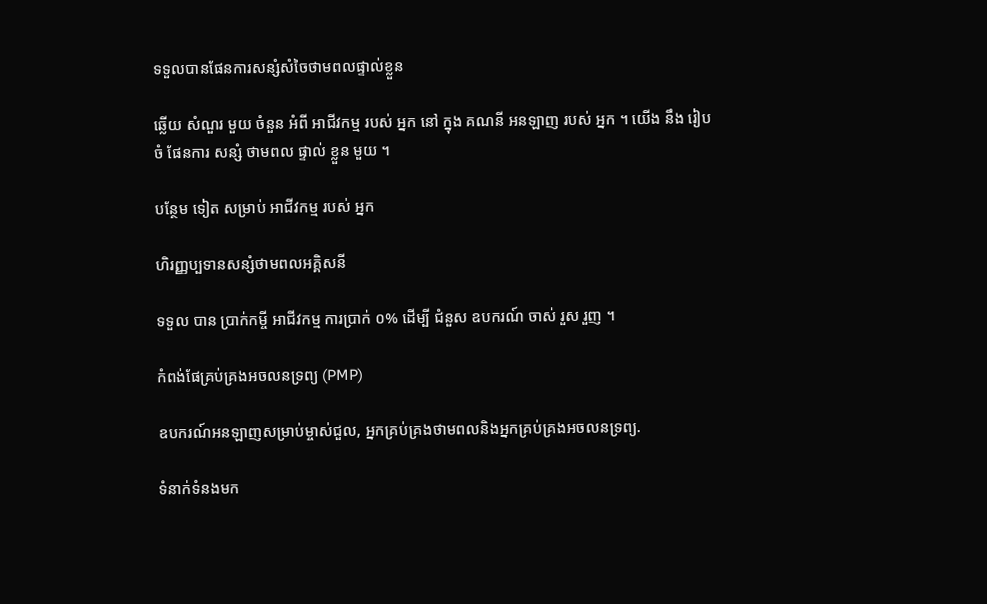ទទួលបានផែនការសន្សំសំចៃថាមពលផ្ទាល់ខ្លួន

ឆ្លើយ សំណួរ មួយ ចំនួន អំពី អាជីវកម្ម របស់ អ្នក នៅ ក្នុង គណនី អនឡាញ របស់ អ្នក ។ យើង នឹង រៀបចំ ផែនការ សន្សំ ថាមពល ផ្ទាល់ ខ្លួន មួយ ។

បន្ថែម ទៀត សម្រាប់ អាជីវកម្ម របស់ អ្នក

ហិរញ្ញប្បទានសន្សំថាមពលអគ្គិសនី

ទទួល បាន ប្រាក់កម្ចី អាជីវកម្ម ការប្រាក់ ០% ដើម្បី ជំនួស ឧបករណ៍ ចាស់ រួស រួញ ។

កំពង់ផែគ្រប់គ្រងអចលនទ្រព្យ (PMP)

ឧបករណ៍អនឡាញសម្រាប់ម្ចាស់ជួល, អ្នកគ្រប់គ្រងថាមពលនិងអ្នកគ្រប់គ្រងអចលនទ្រព្យ.

ទំនាក់ទំនងមក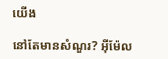យើង

នៅតែមានសំណួរ? អ៊ីម៉ែល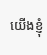យើងខ្ញុំ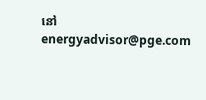នៅ energyadvisor@pge.com